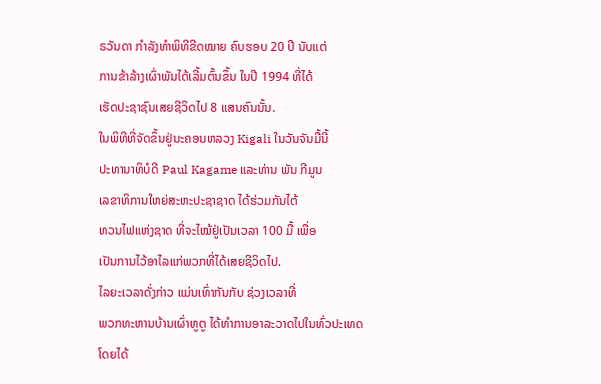ຣວັນດາ ກຳລັງທຳພິທີຂີດໝາຍ ຄົບຮອບ 20 ປີ ນັບແຕ່
ການຂ້າລ້າງເຜົ່າພັນໄດ້ເລີ້ມຕົ້ນຂຶ້ນ ໃນປີ 1994 ທີ່ໄດ້
ເຮັດປະຊາຊົນເສຍຊີວິດໄປ 8 ແສນຄົນນັ້ນ.
ໃນພິທີທີ່ຈັດຂຶ້ນຢູ່ນະຄອນຫລວງ Kigali ໃນວັນຈັນມື້ນີ້
ປະທານາທິບໍດີ Paul Kagame ແລະທ່ານ ພັນ ກີມູນ
ເລຂາທິການໃຫຍ່ສະຫະປະຊາຊາດ ໄດ້ຮ່ວມກັນໄຕ້
ທວນໄຟແຫ່ງຊາດ ທີ່ຈະໄໝ້ຢູ່ເປັນເວລາ 100 ມື້ ເພື່ອ
ເປັນການໄວ້ອາໄລແກ່ພວກທີ່ໄດ້ເສຍຊີວິດໄປ.
ໄລຍະເວລາດັ່ງກ່າວ ແມ່ນເທົ່າກັນກັບ ຊ່ວງເວລາທີ່
ພວກທະຫານບ້ານເຜົ່າຫູຕູ ໄດ້ທຳການອາລະວາດໄປໃນທົ່ວປະເທດ ໂດຍໄດ້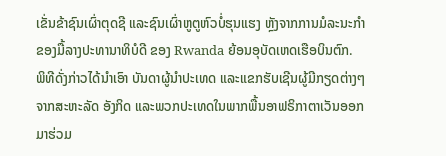ເຂັ່ນຂ້າຊົນເຜົ່າຕຸດຊີ ແລະຊົນເຜົ່າຫູຕູຫົວບໍ່ຮຸນແຮງ ຫຼັງຈາກການມໍລະນະກຳ
ຂອງມື້ລາງປະທານາທິບໍດີ ຂອງ Rwanda ຍ້ອນອຸບັດເຫດເຮືອບິນຕົກ.
ພິທີດັ່ງກ່າວໄດ້ນຳເອົາ ບັນດາຜູ້ນຳປະເທດ ແລະແຂກຮັບເຊີນຜູ້ມີກຽດຕ່າງໆ
ຈາກສະຫະລັດ ອັງກິດ ແລະພວກປະເທດໃນພາກພື້ນອາຟຣິກາຕາເວັນອອກ
ມາຮ່ວມ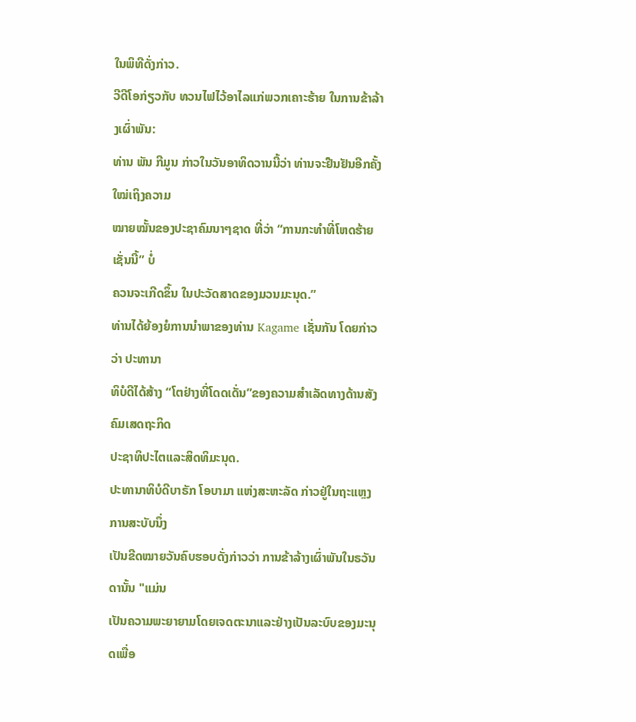ໃນພິທີດັ່ງກ່າວ.
ວີດີໂອກ່ຽວກັບ ທວນໄຟໄວ້ອາໄລແກ່ພວກເຄາະຮ້າຍ ໃນການຂ້າລ້າງເຜົ່າພັນ:
ທ່ານ ພັນ ກີມູນ ກ່າວໃນວັນອາທິດວານນີ້ວ່າ ທ່ານຈະຢືນຢັນອີກຄັ້ງໃໝ່ເຖິງຄວາມ
ໝາຍໝັ້ນຂອງປະຊາຄົມນາໆຊາດ ທີ່ວ່າ “ການກະທຳທີ່ໂຫດຮ້າຍເຊັ່ນນີ້” ບໍ່
ຄວນຈະເກີດຂຶ້ນ ໃນປະວັດສາດຂອງມວນມະນຸດ.”
ທ່ານໄດ້ຍ້ອງຍໍການນຳພາຂອງທ່ານ Kagame ເຊັ່ນກັນ ໂດຍກ່າວວ່າ ປະທານາ
ທິບໍດີໄດ້ສ້າງ “ໂຕຢ່າງທີ່ໂດດເດັ່ນ”ຂອງຄວາມສຳເລັດທາງດ້ານສັງຄົມເສດຖະກິດ
ປະຊາທິປະໄຕແລະສິດທິມະນຸດ.
ປະທານາທິບໍດີບາຣັກ ໂອບາມາ ແຫ່ງສະຫະລັດ ກ່າວຢູ່ໃນຖະແຫຼງການສະບັບນຶ່ງ
ເປັນຂີດໝາຍວັນຄົບຮອບດັ່ງກ່າວວ່າ ການຂ້າລ້າງເຜົ່າພັນໃນຣວັນດານັ້ນ "ແມ່ນ
ເປັນຄວາມພະຍາຍາມໂດຍເຈດຕະນາແລະຢ່າງເປັນລະບົບຂອງມະນຸດເພື່ອ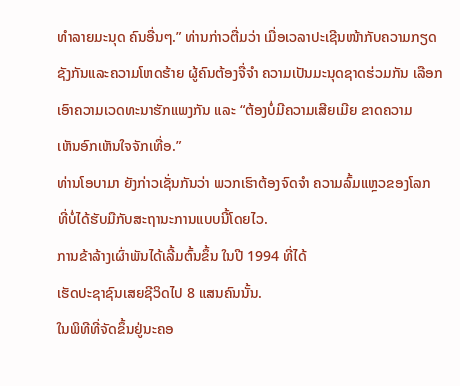ທຳລາຍມະນຸດ ຄົນອື່ນໆ.” ທ່ານກ່າວຕື່ມວ່າ ເມື່ອເວລາປະເຊີນໜ້າກັບຄວາມກຽດ
ຊັງກັນແລະຄວາມໂຫດຮ້າຍ ຜູ້ຄົນຕ້ອງຈື່ຈຳ ຄວາມເປັນມະນຸດຊາດຮ່ວມກັນ ເລືອກ
ເອົາຄວາມເວດທະນາຮັກແພງກັນ ແລະ “ຕ້ອງບໍ່ມີຄວາມເສີຍເມີຍ ຂາດຄວາມ
ເຫັນອົກເຫັນໃຈຈັກເທື່ອ.”
ທ່ານໂອບາມາ ຍັງກ່າວເຊັ່ນກັນວ່າ ພວກເຮົາຕ້ອງຈົດຈຳ ຄວາມລົ້ມແຫຼວຂອງໂລກ
ທີ່ບໍ່ໄດ້ຮັບມືກັບສະຖານະການແບບນີ້ໂດຍໄວ.
ການຂ້າລ້າງເຜົ່າພັນໄດ້ເລີ້ມຕົ້ນຂຶ້ນ ໃນປີ 1994 ທີ່ໄດ້
ເຮັດປະຊາຊົນເສຍຊີວິດໄປ 8 ແສນຄົນນັ້ນ.
ໃນພິທີທີ່ຈັດຂຶ້ນຢູ່ນະຄອ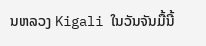ນຫລວງ Kigali ໃນວັນຈັນມື້ນີ້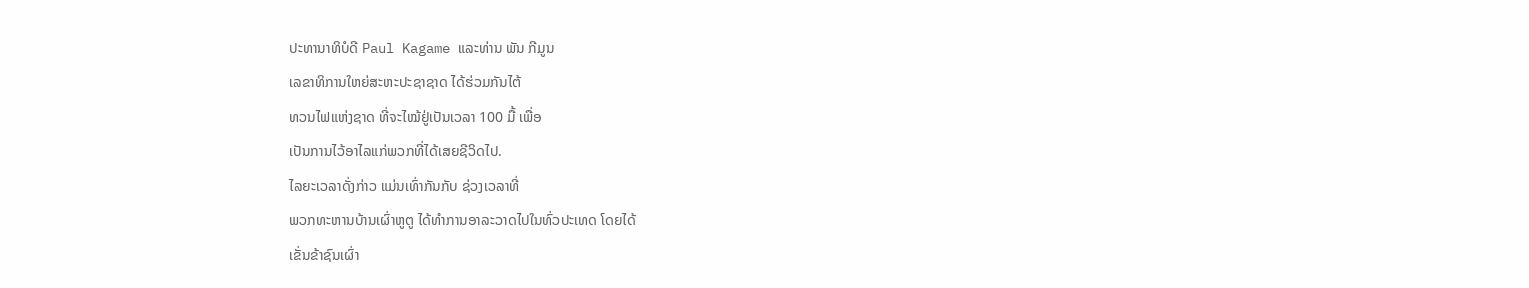ປະທານາທິບໍດີ Paul Kagame ແລະທ່ານ ພັນ ກີມູນ
ເລຂາທິການໃຫຍ່ສະຫະປະຊາຊາດ ໄດ້ຮ່ວມກັນໄຕ້
ທວນໄຟແຫ່ງຊາດ ທີ່ຈະໄໝ້ຢູ່ເປັນເວລາ 100 ມື້ ເພື່ອ
ເປັນການໄວ້ອາໄລແກ່ພວກທີ່ໄດ້ເສຍຊີວິດໄປ.
ໄລຍະເວລາດັ່ງກ່າວ ແມ່ນເທົ່າກັນກັບ ຊ່ວງເວລາທີ່
ພວກທະຫານບ້ານເຜົ່າຫູຕູ ໄດ້ທຳການອາລະວາດໄປໃນທົ່ວປະເທດ ໂດຍໄດ້
ເຂັ່ນຂ້າຊົນເຜົ່າ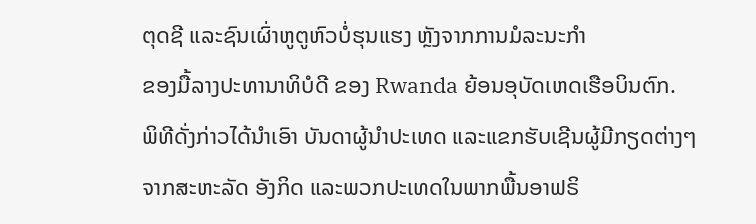ຕຸດຊີ ແລະຊົນເຜົ່າຫູຕູຫົວບໍ່ຮຸນແຮງ ຫຼັງຈາກການມໍລະນະກຳ
ຂອງມື້ລາງປະທານາທິບໍດີ ຂອງ Rwanda ຍ້ອນອຸບັດເຫດເຮືອບິນຕົກ.
ພິທີດັ່ງກ່າວໄດ້ນຳເອົາ ບັນດາຜູ້ນຳປະເທດ ແລະແຂກຮັບເຊີນຜູ້ມີກຽດຕ່າງໆ
ຈາກສະຫະລັດ ອັງກິດ ແລະພວກປະເທດໃນພາກພື້ນອາຟຣິ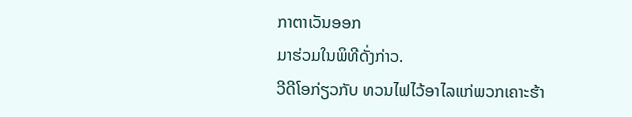ກາຕາເວັນອອກ
ມາຮ່ວມໃນພິທີດັ່ງກ່າວ.
ວີດີໂອກ່ຽວກັບ ທວນໄຟໄວ້ອາໄລແກ່ພວກເຄາະຮ້າ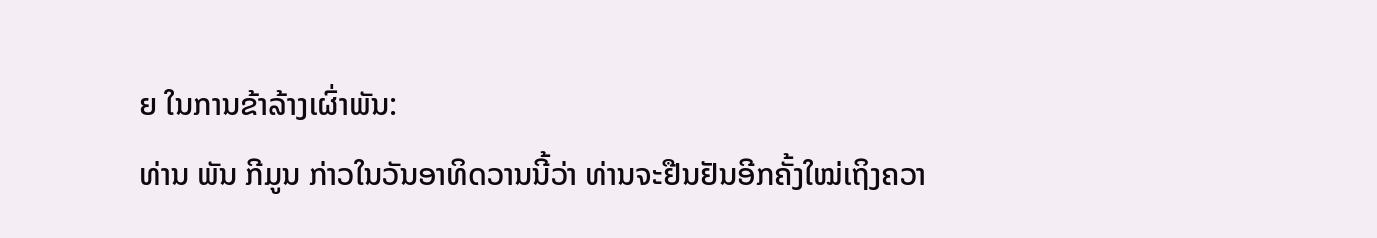ຍ ໃນການຂ້າລ້າງເຜົ່າພັນ:
ທ່ານ ພັນ ກີມູນ ກ່າວໃນວັນອາທິດວານນີ້ວ່າ ທ່ານຈະຢືນຢັນອີກຄັ້ງໃໝ່ເຖິງຄວາ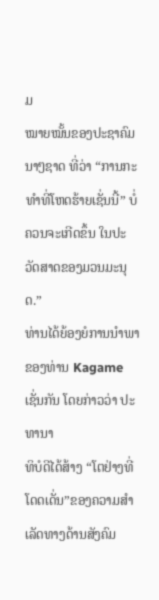ມ
ໝາຍໝັ້ນຂອງປະຊາຄົມນາໆຊາດ ທີ່ວ່າ “ການກະທຳທີ່ໂຫດຮ້າຍເຊັ່ນນີ້” ບໍ່
ຄວນຈະເກີດຂຶ້ນ ໃນປະວັດສາດຂອງມວນມະນຸດ.”
ທ່ານໄດ້ຍ້ອງຍໍການນຳພາຂອງທ່ານ Kagame ເຊັ່ນກັນ ໂດຍກ່າວວ່າ ປະທານາ
ທິບໍດີໄດ້ສ້າງ “ໂຕຢ່າງທີ່ໂດດເດັ່ນ”ຂອງຄວາມສຳເລັດທາງດ້ານສັງຄົມ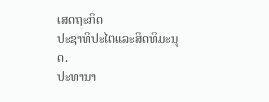ເສດຖະກິດ
ປະຊາທິປະໄຕແລະສິດທິມະນຸດ.
ປະທານາ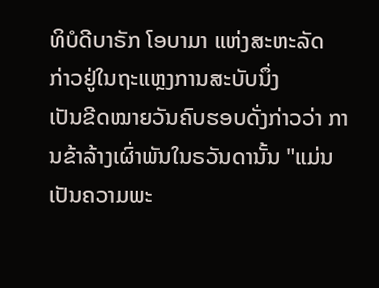ທິບໍດີບາຣັກ ໂອບາມາ ແຫ່ງສະຫະລັດ ກ່າວຢູ່ໃນຖະແຫຼງການສະບັບນຶ່ງ
ເປັນຂີດໝາຍວັນຄົບຮອບດັ່ງກ່າວວ່າ ການຂ້າລ້າງເຜົ່າພັນໃນຣວັນດານັ້ນ "ແມ່ນ
ເປັນຄວາມພະ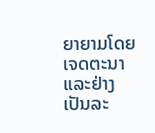ຍາຍາມໂດຍເຈດຕະນາແລະຢ່າງເປັນລະ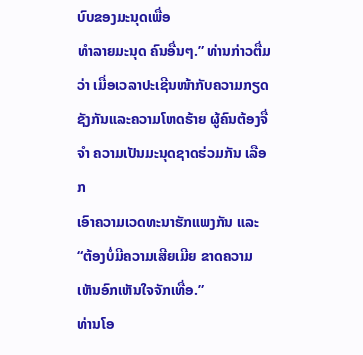ບົບຂອງມະນຸດເພື່ອ
ທຳລາຍມະນຸດ ຄົນອື່ນໆ.” ທ່ານກ່າວຕື່ມວ່າ ເມື່ອເວລາປະເຊີນໜ້າກັບຄວາມກຽດ
ຊັງກັນແລະຄວາມໂຫດຮ້າຍ ຜູ້ຄົນຕ້ອງຈື່ຈຳ ຄວາມເປັນມະນຸດຊາດຮ່ວມກັນ ເລືອກ
ເອົາຄວາມເວດທະນາຮັກແພງກັນ ແລະ “ຕ້ອງບໍ່ມີຄວາມເສີຍເມີຍ ຂາດຄວາມ
ເຫັນອົກເຫັນໃຈຈັກເທື່ອ.”
ທ່ານໂອ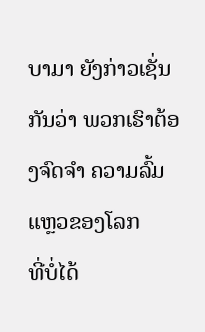ບາມາ ຍັງກ່າວເຊັ່ນກັນວ່າ ພວກເຮົາຕ້ອງຈົດຈຳ ຄວາມລົ້ມແຫຼວຂອງໂລກ
ທີ່ບໍ່ໄດ້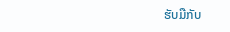ຮັບມືກັບ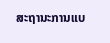ສະຖານະການແບ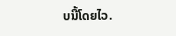ບນີ້ໂດຍໄວ.